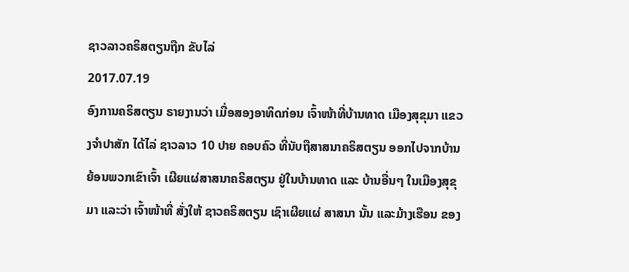ຊາວລາວຄຣິສຕຽນຖືກ ຂັບໄລ່
2017.07.19
ອົງການຄຣິສຕຽນ ຣາຍງານວ່າ ເມື່ອສອງອາທິດກ່ອນ ເຈົ້າໜ້າທີ່ບ້ານທາດ ເມືອງສຸຂຸມາ ແຂວງຈຳປາສັກ ໄດ້ໄລ່ ຊາວລາວ 10 ປາຍ ຄອບຄົວ ທີ່ນັບຖືສາສນາຄຣິສຕຽນ ອອກໄປຈາກບ້ານ ຍ້ອນພວກເຂົາເຈົ້າ ເຜີຍແຜ່ສາສນາຄຣິສຕຽນ ຢູ່ໃນບ້ານທາດ ແລະ ບ້ານອື່ນໆ ໃນເມືອງສຸຂຸມາ ແລະວ່າ ເຈົ້າໜ້າທີ່ ສັ່ງໃຫ້ ຊາວຄຣິສຕຽນ ເຊົາເຜີຍແຜ່ ສາສນາ ນັ້ນ ແລະມ້າງເຮືອນ ຂອງ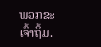ພວກຂະເຈົ້າຖິ້ມ.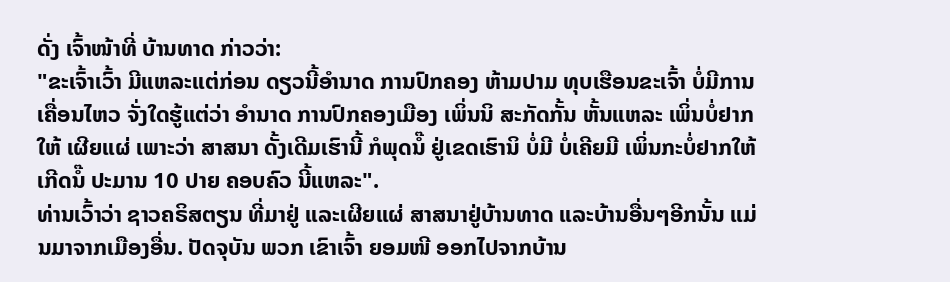ດັ່ງ ເຈົ້າໜ້າທີ່ ບ້ານທາດ ກ່າວວ່າ:
"ຂະເຈົ້າເວົ້າ ມີແຫລະແຕ່ກ່ອນ ດຽວນີ້ອໍານາດ ການປົກຄອງ ຫ້າມປາມ ທຸບເຮືອນຂະເຈົ້າ ບໍ່ມີການເຄື່ອນໄຫວ ຈັ່ງໃດຮູ້ແຕ່ວ່າ ອໍານາດ ການປົກຄອງເມືອງ ເພິ່ນນິ ສະກັດກັ້ນ ຫັ້ນແຫລະ ເພິ່ນບໍ່ຢາກໃຫ້ ເຜີຍແຜ່ ເພາະວ່າ ສາສນາ ດັ້ງເດີມເຮົານີ້ ກໍພຸດນໍ໊ ຢູ່ເຂດເຮົານິ ບໍ່ມີ ບໍ່ເຄີຍມີ ເພິ່ນກະບໍ່ຢາກໃຫ້ ເກີດນໍ໊ ປະມານ 10 ປາຍ ຄອບຄົວ ນີ້ແຫລະ".
ທ່ານເວົ້າວ່າ ຊາວຄຣິສຕຽນ ທີ່ມາຢູ່ ແລະເຜີຍແຜ່ ສາສນາຢູ່ບ້ານທາດ ແລະບ້ານອື່ນໆອີກນັ້ນ ແມ່ນມາຈາກເມືອງອື່ນ. ປັດຈຸບັນ ພວກ ເຂົາເຈົ້າ ຍອມໜີ ອອກໄປຈາກບ້ານ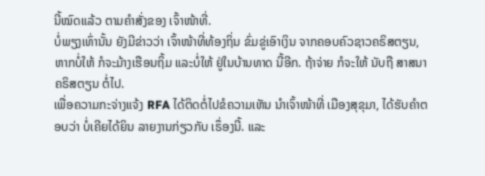ນີ້ໝົດແລ້ວ ຕາມຄຳສັ່ງຂອງ ເຈົ້າໜ້າທີ່.
ບໍ່ພຽງເທົ່ານັ້ນ ຍັງມີຂ່າວວ່າ ເຈົ້າໜ້າທີ່ທ້ອງຖິ່ນ ຂົ່ມຂູ່ເອົາເງິນ ຈາກຄອບຄົວຊາວຄຣິສຕຽນ, ຫາກບໍ່ໃຫ້ ກໍຈະມ້າງເຮືອນຖິ້ມ ແລະບໍ່ໃຫ້ ຢູ່ໃນບ້ານທາດ ນີ້ອີກ. ຖ້າຈ່າຍ ກໍຈະໃຫ້ ນັບຖື ສາສນາຄຣິສຕຽນ ຕໍ່ໄປ.
ເພື່ອຄວາມກະຈ່າງແຈ້ງ RFA ໄດ້ຕິດຕໍ່ໄປຂໍຄວາມເຫັນ ນໍາເຈົ້າໜ້າທີ່ ເມືອງສຸຂຸມາ, ໄດ້ຮັບຄຳຕອບວ່າ ບໍ່ເຄີຍໄດ້ຍິນ ລາຍງານກ່ຽວກັບ ເຣຶ່ອງນີ້. ແລະ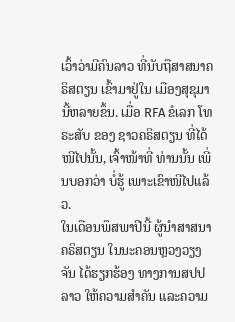ເວົ້າວ່າມີຄົນລາວ ທີ່ນັບຖືສາສນາຄຣິສຕຽນ ເຂົ້າມາຢູ່ໃນ ເມືອງສຸຂຸມາ ນີ້ຫລາຍຂຶ້ນ. ເມື່ອ RFA ຂໍເລກ ໂທຣະສັບ ຂອງ ຊາວຄຣິສຕຽນ ທີ່ໄດ້ໜີໄປນັ້ນ, ເຈົ້າໜ້າທີ່ ທ່ານນັ້ນ ເພີ່ນບອກວ່າ ບໍ່ຮູ້ ເພາະເຂົາໜີໄປແລ້ວ.
ໃນເດືອນພຶສພາປີນີ້ ຜູ້ນຳສາສນາຄຣິສຕຽນ ໃນນະຄອນຫຼວງວຽງຈັນ ໄດ້ຮຽກຮ້ອງ ທາງການສປປລາວ ໃຫ້ຄວາມສຳຄັນ ແລະຄວາມ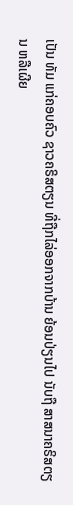ເປັນ ທັມ ແກ່ຄອບຄົວ ຊາວຄຣິສຕຽນ ທີ່ຖືກໄລ່ອອກຈາກບ້ານ ຍ້ອນປ່ຽນໄປ ນັບຖື ສາສນາຄຣິສຕຽນ ຫລືເຜີຍ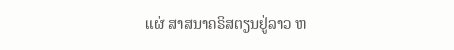ແຜ່ ສາສນາຄຣິສຕຽນຢູ່ລາວ ຫ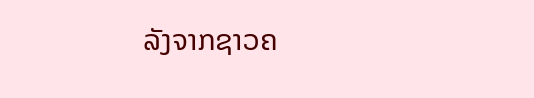ລັງຈາກຊາວຄ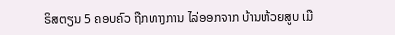ຣິສຕຽນ 5 ຄອບຄົວ ຖືກທາງການ ໄລ່ອອກຈາກ ບ້ານຫ້ວຍສູບ ເມື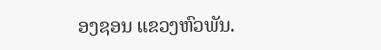ອງຊອນ ແຂວງຫົວພັນ.